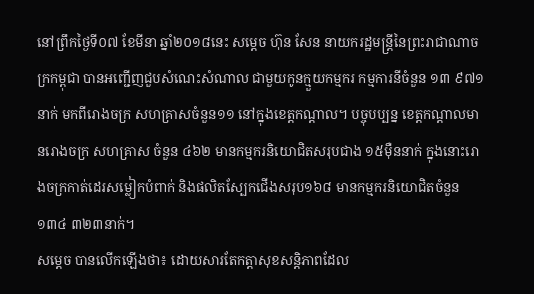នៅព្រឹកថ្ងៃទី០៧ ខែមីនា ឆ្នាំ២០១៨នេះ សម្តេច ហ៊ុន សែន នាយករដ្ឋមន្រ្តីនៃព្រះរាជាណាចក្រកម្ពុជា បានអញ្ជើញជួបសំណេះសំណាល ជាមួយកូនក្មួយកម្មករ កម្មការនីចំនួន ១៣ ៩៧១នាក់ មកពីរោងចក្រ សហគ្រាសចំនួន១១ នៅក្នុងខេត្តកណ្តាល។ បច្ចុបប្បន្ន ខេត្តកណ្តាលមានរោងចក្រ សហគ្រាស ចំនួន ៤៦២ មានកម្មករនិយោជិតសរុបជាង ១៥ម៉ឺននាក់ ក្នុងនោះរោងចក្រកាត់ដេរសម្លៀកបំពាក់ និងផលិតស្បែកជើងសរុប១៦៨ មានកម្មករនិយោជិតចំនួន ១៣៤ ៣២៣នាក់។
សម្តេច បានលើកឡើងថា៖ ដោយសារតែកត្តាសុខសន្តិភាពដែល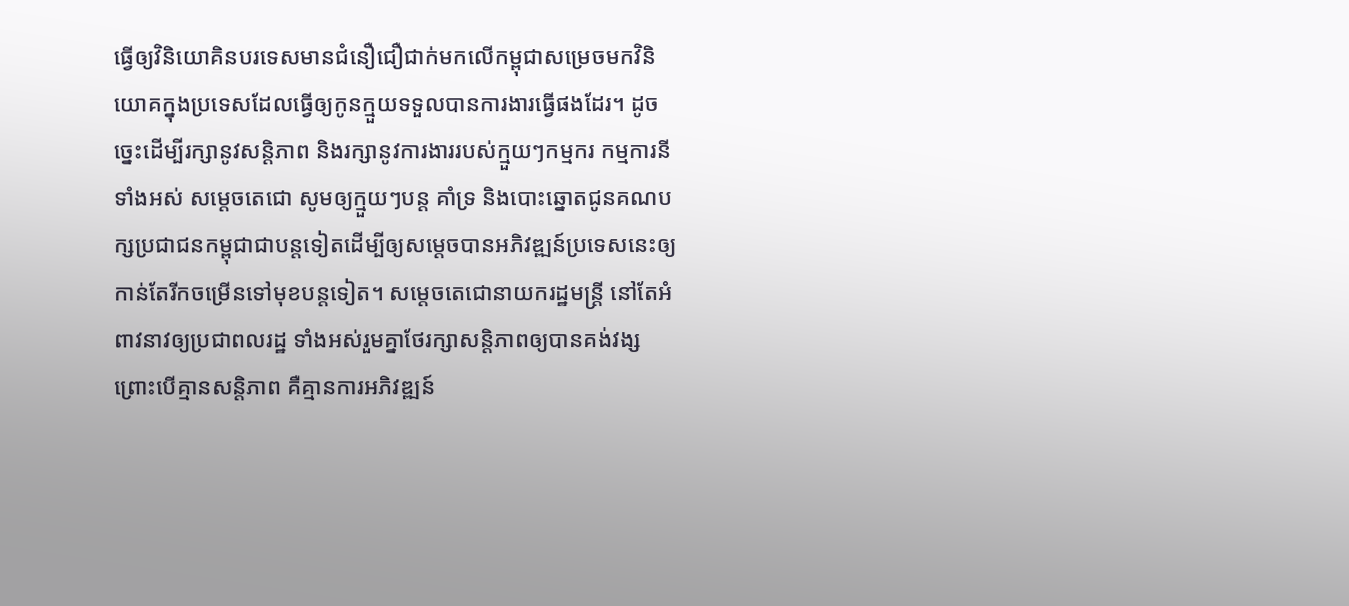ធ្វើឲ្យវិនិយោគិនបរទេសមានជំនឿជឿជាក់មកលើកម្ពុជាសម្រេចមកវិនិយោគក្នុងប្រទេសដែលធ្វើឲ្យកូនក្មួយទទួលបានការងារធ្វើផងដែរ។ ដូចច្នេះដើម្បីរក្សានូវសន្តិភាព និងរក្សានូវការងាររបស់ក្មួយៗកម្មករ កម្មការនីទាំងអស់ សម្តេចតេជោ សូមឲ្យក្មួយៗបន្ត គាំទ្រ និងបោះឆ្នោតជូនគណបក្សប្រជាជនកម្ពុជាជាបន្តទៀតដើម្បីឲ្យសម្តេចបានអភិវឌ្ឍន៍ប្រទេសនេះឲ្យកាន់តែរីកចម្រើនទៅមុខបន្តទៀត។ សម្តេចតេជោនាយករដ្ឋមន្ត្រី នៅតែអំពាវនាវឲ្យប្រជាពលរដ្ឋ ទាំងអស់រួមគ្នាថែរក្សាសន្តិភាពឲ្យបានគង់វង្ស ព្រោះបើគ្មានសន្តិភាព គឺគ្មានការអភិវឌ្ឍន៍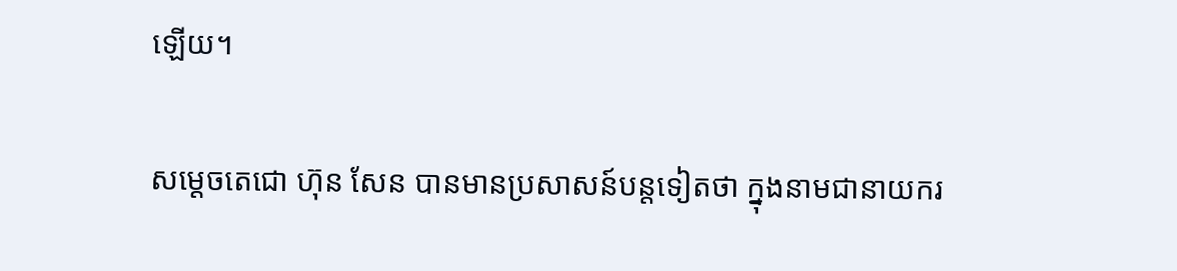ឡើយ។

សម្តេចតេជោ ហ៊ុន សែន បានមានប្រសាសន៍បន្តទៀតថា ក្នុងនាមជានាយករ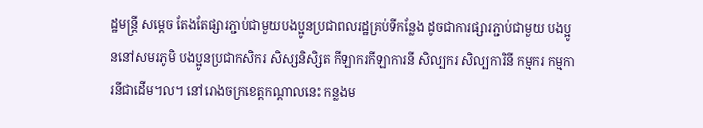ដ្ឋមន្ត្រី សម្តេច តែងតែផ្សារភ្ជាប់ជាមួយបងប្អូនប្រជាពលរដ្ឋគ្រប់ទីកន្លែង ដូចជាការផ្សារភ្ជាប់ជាមួយ បងប្អូននៅសមរភូមិ បងប្អូនប្រជាកសិករ សិស្សនិសិ្សត កីឡាករកីឡាការនី សិល្បករ សិល្បការិនី កម្មករ កម្មការនីជាដើម។ល។ នៅរោងចក្រខេត្តកណ្តាលនេះ កន្លងម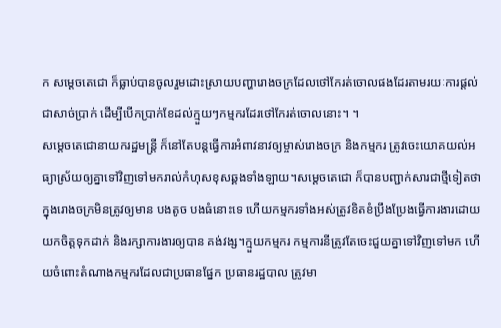ក សម្តេចតេជោ ក៏ធ្លាប់បានចូលរួមដោះស្រាយបញ្ហារោងចក្រដែលថៅកែរត់ចោលផងដែរតាមរយៈការផ្តល់ជាសាច់ប្រាក់ ដើម្បីបើកប្រាក់ខែដល់ក្មួយៗកម្មករដែរថៅកែរត់ចោលនោះ។ ។
សម្តេចតេជោនាយករដ្ឋមន្ត្រី ក៏នៅតែបន្តធ្វើការអំពាវនាវឲ្យម្ចាស់រោងចក្រ និងកម្មករ ត្រូវចេះយោគយល់អធ្យាស្រ័យឲ្យគ្នាទៅវិញទៅមករាល់កំហុសខុសឆ្គងទាំងឡាយ។សម្តេចតេជោ ក៏បានបញ្ជាក់សារជាថ្មីទៀតថា ក្នុងរោងចក្រមិនត្រូវឲ្យមាន បងតូច បងធំនោះទេ ហើយកម្មករទាំងអស់ត្រូវខិតខំប្រឹងប្រែងធ្វើការងារដោយយកចិត្តទុកដាក់ និងរក្សាការងារឲ្យបាន គង់វង្ស។ក្មួយកម្មករ កម្មការនីត្រូវតែចេះជួយគ្នាទៅវិញទៅមក ហើយចំពោះតំណាងកម្មករដែលជាប្រធានផ្នែក ប្រធានរដ្ឋបាល ត្រូវមា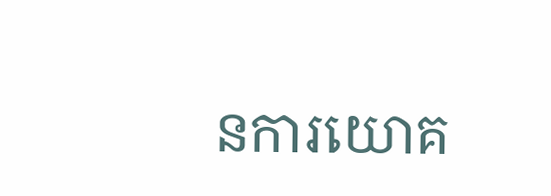នការយោគ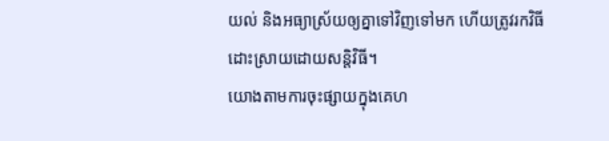យល់ និងអធ្យាស្រ័យឲ្យគ្នាទៅវិញទៅមក ហើយត្រូវរកវិធីដោះស្រាយដោយសន្តិវិធី។
យោងតាមការចុះផ្សាយក្នុងគេហ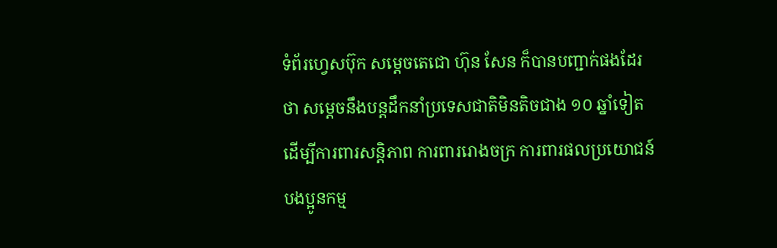ទំព័រហ្វេសប៊ុក សម្តេចតេជោ ហ៊ុន សែន ក៏បានបញ្ជាក់ផងដែរថា សម្តេចនឹងបន្តដឹកនាំប្រទេសជាតិមិនតិចជាង ១០ ឆ្នាំទៀត ដើម្បីការពារសន្តិភាព ការពាររោងចក្រ ការពារផលប្រយោជន៍បងប្អូនកម្ម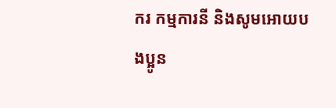ករ កម្មការនី និងសូមអោយបងប្អូន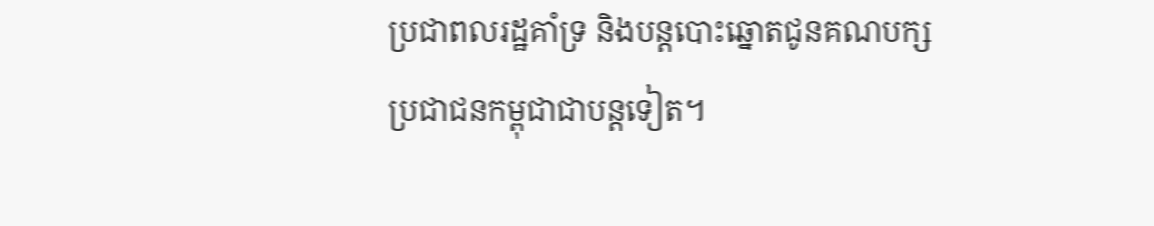ប្រជាពលរដ្ឋគាំទ្រ និងបន្តបោះឆ្នោតជូនគណបក្សប្រជាជនកម្ពុជាជាបន្តទៀត។